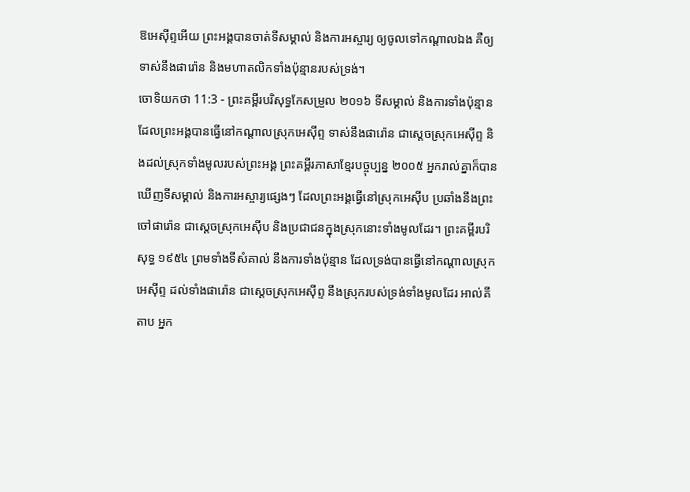ឱអេស៊ីព្ទអើយ ព្រះអង្គបានចាត់ទីសម្គាល់ និងការអស្ចារ្យ ឲ្យចូលទៅកណ្ដាលឯង គឺឲ្យទាស់នឹងផារ៉ោន និងមហាតលិកទាំងប៉ុន្មានរបស់ទ្រង់។
ចោទិយកថា 11:3 - ព្រះគម្ពីរបរិសុទ្ធកែសម្រួល ២០១៦ ទីសម្គាល់ និងការទាំងប៉ុន្មាន ដែលព្រះអង្គបានធ្វើនៅកណ្ដាលស្រុកអេស៊ីព្ទ ទាស់នឹងផារ៉ោន ជាស្តេចស្រុកអេស៊ីព្ទ និងដល់ស្រុកទាំងមូលរបស់ព្រះអង្គ ព្រះគម្ពីរភាសាខ្មែរបច្ចុប្បន្ន ២០០៥ អ្នករាល់គ្នាក៏បានឃើញទីសម្គាល់ និងការអស្ចារ្យផ្សេងៗ ដែលព្រះអង្គធ្វើនៅស្រុកអេស៊ីប ប្រឆាំងនឹងព្រះចៅផារ៉ោន ជាស្ដេចស្រុកអេស៊ីប និងប្រជាជនក្នុងស្រុកនោះទាំងមូលដែរ។ ព្រះគម្ពីរបរិសុទ្ធ ១៩៥៤ ព្រមទាំងទីសំគាល់ នឹងការទាំងប៉ុន្មាន ដែលទ្រង់បានធ្វើនៅកណ្តាលស្រុកអេស៊ីព្ទ ដល់ទាំងផារ៉ោន ជាស្តេចស្រុកអេស៊ីព្ទ នឹងស្រុករបស់ទ្រង់ទាំងមូលដែរ អាល់គីតាប អ្នក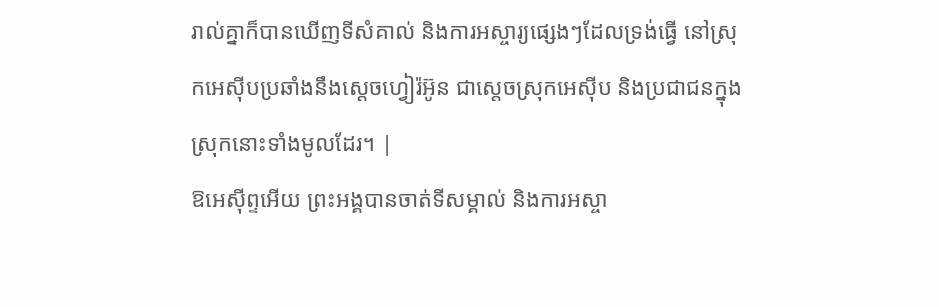រាល់គ្នាក៏បានឃើញទីសំគាល់ និងការអស្ចារ្យផ្សេងៗដែលទ្រង់ធ្វើ នៅស្រុកអេស៊ីបប្រឆាំងនឹងស្តេចហ្វៀរ៉អ៊ូន ជាស្តេចស្រុកអេស៊ីប និងប្រជាជនក្នុងស្រុកនោះទាំងមូលដែរ។ |
ឱអេស៊ីព្ទអើយ ព្រះអង្គបានចាត់ទីសម្គាល់ និងការអស្ចា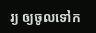រ្យ ឲ្យចូលទៅក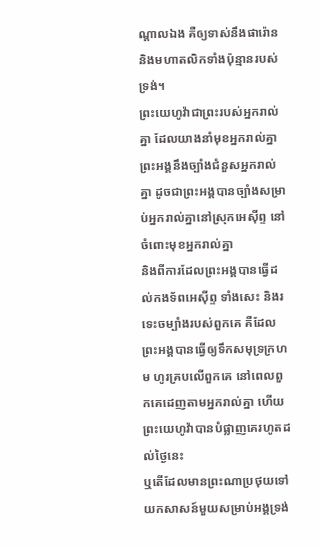ណ្ដាលឯង គឺឲ្យទាស់នឹងផារ៉ោន និងមហាតលិកទាំងប៉ុន្មានរបស់ទ្រង់។
ព្រះយេហូវ៉ាជាព្រះរបស់អ្នករាល់គ្នា ដែលយាងនាំមុខអ្នករាល់គ្នា ព្រះអង្គនឹងច្បាំងជំនួសអ្នករាល់គ្នា ដូចជាព្រះអង្គបានច្បាំងសម្រាប់អ្នករាល់គ្នានៅស្រុកអេស៊ីព្ទ នៅចំពោះមុខអ្នករាល់គ្នា
និងពីការដែលព្រះអង្គបានធ្វើដល់កងទ័ពអេស៊ីព្ទ ទាំងសេះ និងរទេះចម្បាំងរបស់ពួកគេ គឺដែលព្រះអង្គបានធ្វើឲ្យទឹកសមុទ្រក្រហម ហូរគ្របលើពួកគេ នៅពេលពួកគេដេញតាមអ្នករាល់គ្នា ហើយព្រះយេហូវ៉ាបានបំផ្លាញគេរហូតដល់ថ្ងៃនេះ
ឬតើដែលមានព្រះណាប្រថុយទៅយកសាសន៍មួយសម្រាប់អង្គទ្រង់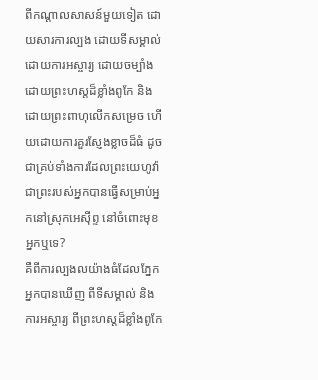ពីកណ្ដាលសាសន៍មួយទៀត ដោយសារការល្បង ដោយទីសម្គាល់ ដោយការអស្ចារ្យ ដោយចម្បាំង ដោយព្រះហស្តដ៏ខ្លាំងពូកែ និងដោយព្រះពាហុលើកសម្រេច ហើយដោយការគួរស្ញែងខ្លាចដ៏ធំ ដូចជាគ្រប់ទាំងការដែលព្រះយេហូវ៉ាជាព្រះរបស់អ្នកបានធ្វើសម្រាប់អ្នកនៅស្រុកអេស៊ីព្ទ នៅចំពោះមុខអ្នកឬទេ?
គឺពីការល្បងលយ៉ាងធំដែលភ្នែកអ្នកបានឃើញ ពីទីសម្គាល់ និងការអស្ចារ្យ ពីព្រះហស្តដ៏ខ្លាំងពូកែ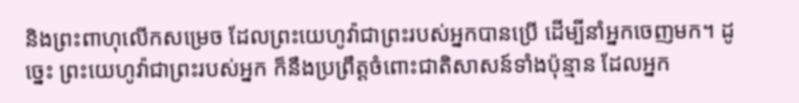និងព្រះពាហុលើកសម្រេច ដែលព្រះយេហូវ៉ាជាព្រះរបស់អ្នកបានប្រើ ដើម្បីនាំអ្នកចេញមក។ ដូច្នេះ ព្រះយេហូវ៉ាជាព្រះរបស់អ្នក ក៏នឹងប្រព្រឹត្តចំពោះជាតិសាសន៍ទាំងប៉ុន្មាន ដែលអ្នក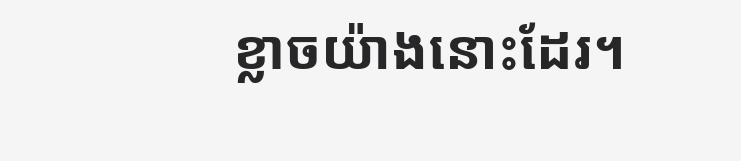ខ្លាចយ៉ាងនោះដែរ។